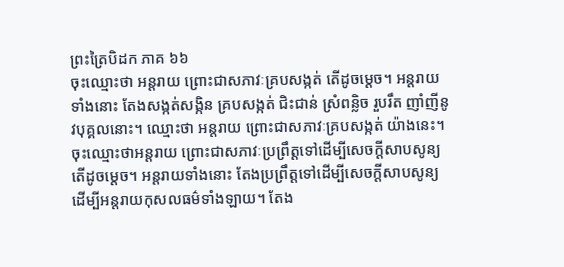ព្រះត្រៃបិដក ភាគ ៦៦
ចុះឈ្មោះថា អន្តរាយ ព្រោះជាសភាវៈគ្របសង្កត់ តើដូចម្តេច។ អន្តរាយទាំងនោះ តែងសង្កត់សង្កិន គ្របសង្កត់ ជិះជាន់ ស្រំពន្លិច រួបរឹត ញាំញីនូវបុគ្គលនោះ។ ឈ្មោះថា អន្តរាយ ព្រោះជាសភាវៈគ្របសង្កត់ យ៉ាងនេះ។
ចុះឈ្មោះថាអន្តរាយ ព្រោះជាសភាវៈប្រព្រឹត្តទៅដើម្បីសេចក្តីសាបសូន្យ តើដូចម្តេច។ អន្តរាយទាំងនោះ តែងប្រព្រឹត្តទៅដើម្បីសេចក្តីសាបសូន្យ ដើម្បីអន្តរាយកុសលធម៌ទាំងឡាយ។ តែង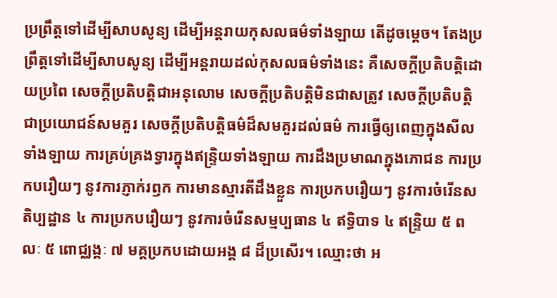ប្រព្រឹត្តទៅដើម្បីសាបសូន្យ ដើម្បីអន្តរាយកុសលធម៌ទាំងឡាយ តើដូចម្តេច។ តែងប្រព្រឹត្តទៅដើម្បីសាបសូន្យ ដើម្បីអន្តរាយដល់កុសលធម៌ទាំងនេះ គឺសេចក្តីប្រតិបត្តិដោយប្រពៃ សេចក្តីប្រតិបត្តិជាអនុលោម សេចក្តីប្រតិបត្តិមិនជាសត្រូវ សេចក្តីប្រតិបត្តិជាប្រយោជន៍សមគួរ សេចក្តីប្រតិបត្តិធម៌ដ៏សមគួរដល់ធម៌ ការធ្វើឲ្យពេញក្នុងសីលទាំងឡាយ ការគ្រប់គ្រងទ្វារក្នុងឥន្រ្ទិយទាំងឡាយ ការដឹងប្រមាណក្នុងភោជន ការប្រកបរឿយៗ នូវការភ្ញាក់រឭក ការមានស្មារតីដឹងខ្លួន ការប្រកបរឿយៗ នូវការចំរើនសតិប្បដ្ឋាន ៤ ការប្រកបរឿយៗ នូវការចំរើនសម្មប្បធាន ៤ ឥទ្ធិបាទ ៤ ឥន្រ្ទិយ ៥ ពលៈ ៥ ពោជ្ឈង្គៈ ៧ មគ្គប្រកបដោយអង្គ ៨ ដ៏ប្រសើរ។ ឈ្មោះថា អ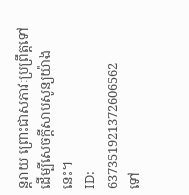ន្តរាយ ព្រោះជាសភាវៈប្រព្រឹត្តទៅ ដើម្បីសេចក្តីសាបសូន្យយ៉ាងនេះ។
ID: 637351921372606562
ទៅ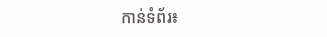កាន់ទំព័រ៖